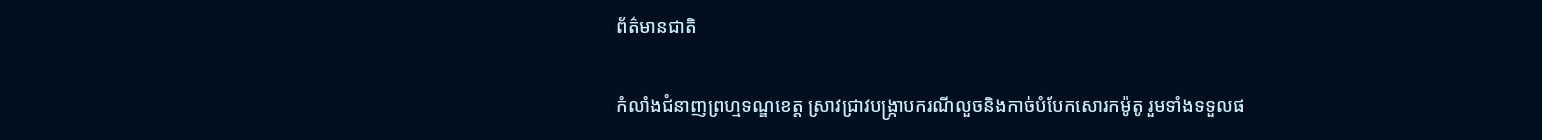ព័ត៌មានជាតិ

កំលាំងជំនាញព្រហ្មទណ្ឌខេត្ត ស្រាវជ្រាវបង្រ្កាបករណីលួចនិងកាច់បំបែកសោរកម៉ូតូ រួមទាំងទទួលផ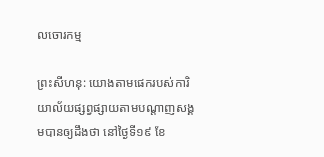លចោរកម្ម

ព្រះសីហនុ: យោងតាមផេករបស់ការិយាល័យផ្សព្វផ្សាយតាមបណ្តាញសង្គមបានឲ្យដឹងថា នៅថ្ងៃទី១៩ ខែ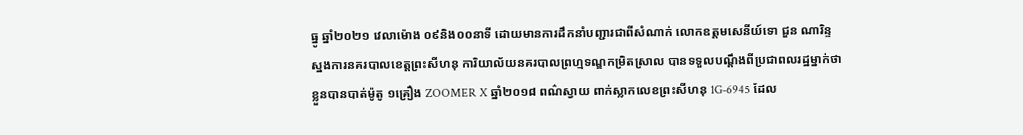ធ្នូ ឆ្នាំ២០២១ វេលាម៉ោង ០៩និង០០នាទី ដោយមានការដឹកនាំបញ្ជារជាពីសំណាក់ លោកឧត្តមសេនីយ៍ទោ ជួន ណារិន្ទ ស្នងការនគរបាលខេត្តព្រះសីហនុ ការិយាល័យនគរបាលព្រហ្មទណ្ឌកម្រិតស្រាល បានទទួលបណ្តឹងពីប្រជាពលរដ្ឋម្នាក់ថា ខ្លួនបានបាត់ម៉ូតូ ១គ្រឿង ZOOMER X ឆ្នាំ២០១៨ ពណ៌ស្វាយ ពាក់ស្លាកលេខព្រះសីហនុ 1G-6945 ដែល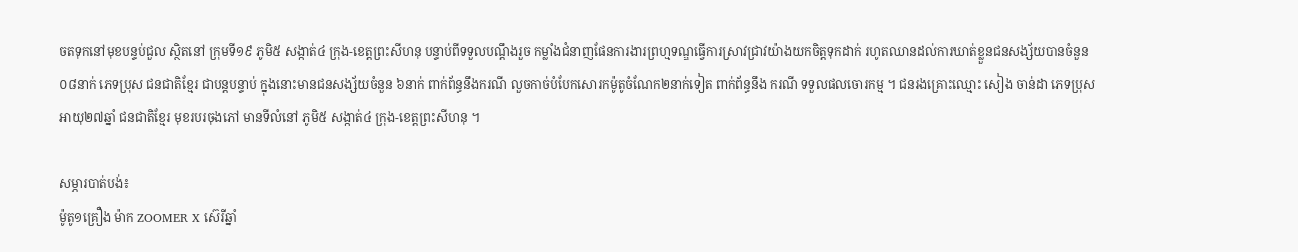ចតទុកនៅមុខបន្ទប់ជួល ស្ថិតនៅ ក្រុមទី១៩ ភូមិ៥ សង្កាត់៤ ក្រុង-ខេត្តព្រះសីហនុ បន្ទាប់ពីទទួលបណ្តឹងរួច កម្លាំងជំនាញផែនការងារព្រហ្មទណ្ឌធ្វើការស្រាវជ្រាវយ៉ាងយកចិត្តទុកដាក់ រហូតឈានដល់ការឃាត់ខ្លួនជនសង្ស័យបានចំនួន០៨នាក់ ភេទប្រុស ជនជាតិខ្មែរ ជាបន្តបន្ទាប់ ក្នុងនោះមានជនសង្ស័យចំនួន ៦នាក់ ពាក់ព័ន្ធនឹងករណី លួចកាច់បំបែកសោរកម៉ូតូចំណែក២នាក់ទៀត ពាក់ព័ន្ធនឹង ករណី ទទួលផលចោរកម្ម ។ ជនរងគ្រោះឈ្មោះ សៀង ចាន់ដា ភេទប្រុស អាយុ២៧ឆ្នាំ ជនជាតិខ្មែរ មុខរបរចុងភៅ មានទីលំនៅ ភូមិ៥ សង្កាត់៤ ក្រុង-ខេត្តព្រះសីហនុ ។

សម្ភារបាត់បង់៖
ម៉ូតូ១គ្រឿង ម៉ាក ZOOMER X ស៊េរីឆ្នាំ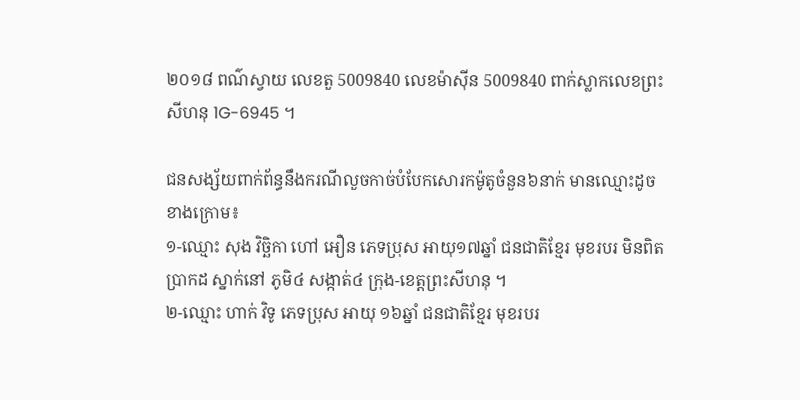២០១៨ ពណ៌ស្វាយ លេខតួ 5009840 លេខម៉ាស៊ីន 5009840 ពាក់ស្លាកលេខព្រះសីហនុ 1G-6945 ។

ជនសង្ស័យពាក់ព័ន្ធនឹងករណីលួចកាច់បំបែកសោរកម៉ូតូចំនួន៦នាក់ មានឈ្មោះដូចខាងក្រោម៖
១-ឈ្មោះ សុង វិច្ឆិកា ហៅ អឿន ភេទប្រុស អាយុ១៧ឆ្នាំ ជនជាតិខ្មែរ មុខរបរ មិនពិតប្រាកដ ស្នាក់នៅ ភូមិ៤ សង្កាត់៤ ក្រុង-ខេត្តព្រះសីហនុ ។
២-ឈ្មោះ ហាក់ វិទូ ភេទប្រុស អាយុ ១៦ឆ្នាំ ជនជាតិខ្មែរ មុខរបរ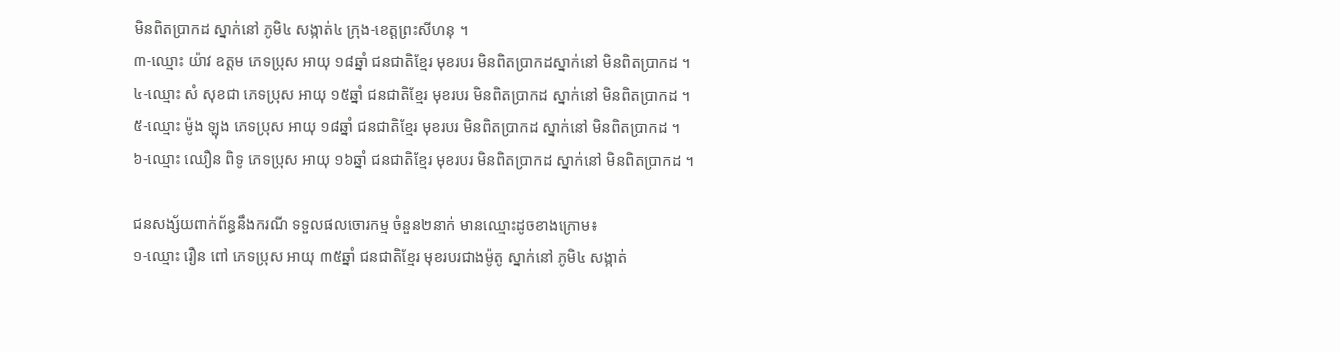មិនពិតប្រាកដ ស្នាក់នៅ ភូមិ៤ សង្កាត់៤ ក្រុង-ខេត្តព្រះសីហនុ ។
៣-ឈ្មោះ យ៉ាវ ឧត្តម ភេទប្រុស អាយុ ១៨ឆ្នាំ ជនជាតិខ្មែរ មុខរបរ មិនពិតប្រាកដស្នាក់នៅ មិនពិតប្រាកដ ។
៤-ឈ្មោះ សំ សុខជា ភេទប្រុស អាយុ ១៥ឆ្នាំ ជនជាតិខ្មែរ មុខរបរ មិនពិតប្រាកដ ស្នាក់នៅ មិនពិតប្រាកដ ។
៥-ឈ្មោះ ម៉ូង ឡុង ភេទប្រុស អាយុ ១៨ឆ្នាំ ជនជាតិខ្មែរ មុខរបរ មិនពិតប្រាកដ ស្នាក់នៅ មិនពិតប្រាកដ ។
៦-ឈ្មោះ ឈឿន ពិទូ ភេទប្រុស អាយុ ១៦ឆ្នាំ ជនជាតិខ្មែរ មុខរបរ មិនពិតប្រាកដ ស្នាក់នៅ មិនពិតប្រាកដ ។

ជនសង្ស័យពាក់ព័ន្ធនឹងករណី ទទួលផលចោរកម្ម ចំនួន២នាក់ មានឈ្មោះដូចខាងក្រោម៖
១-ឈ្មោះ រឿន ពៅ ភេទប្រុស អាយុ ៣៥ឆ្នាំ ជនជាតិខ្មែរ មុខរបរជាងម៉ូតូ ស្នាក់នៅ ភូមិ៤ សង្កាត់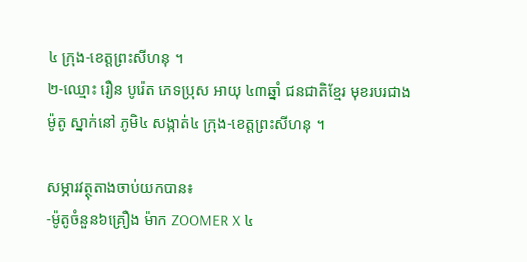៤ ក្រុង-ខេត្តព្រះសីហនុ ។
២-ឈ្មោះ រឿន បូរ៉េត ភេទប្រុស អាយុ ៤៣ឆ្នាំ ជនជាតិខ្មែរ មុខរបរជាងម៉ូតូ ស្នាក់នៅ ភូមិ៤ សង្កាត់៤ ក្រុង-ខេត្តព្រះសីហនុ ។

សម្ភារវត្ថុតាងចាប់យកបាន៖
-ម៉ូតូចំនួន៦គ្រឿង ម៉ាក ZOOMER X ៤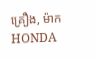គ្រឿង, ម៉ាក HONDA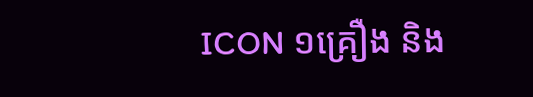ICON ១គ្រឿង និង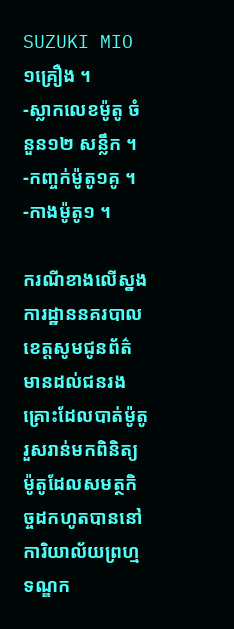SUZUKI MIO ១គ្រឿង ។
-ស្លាកលេខម៉ូតូ ចំនួន១២ សន្លឹក ។
-កញ្ចក់ម៉ូតូ១គូ ។
-កាងម៉ូតូ១ ។

ករណីខាងលើស្នងការដ្ឋាននគរបាលខេត្តសូមជូនព័ត៌មានដល់ជនរងគ្រោះដែលបាត់ម៉ូតូ រួសរាន់មកពិនិត្យម៉ូតូដែលសមត្ថកិច្ចដកហូតបាននៅការិយាល័យព្រហ្មទណ្ឌក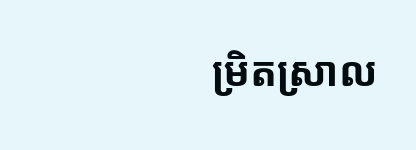ម្រិតស្រាល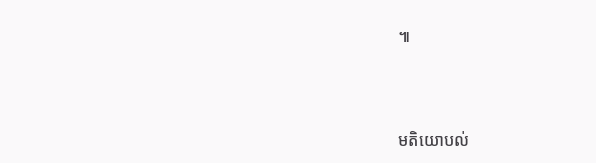៕



មតិយោបល់